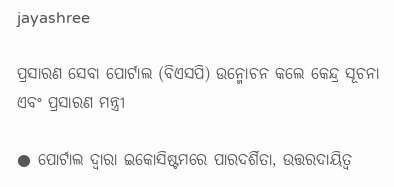jayashree

ପ୍ରସାରଣ ସେବା ପୋର୍ଟାଲ (ବିଏସପି) ଉନ୍ମୋଚନ କଲେ କେନ୍ଦ୍ର ସୂଚନା ଏବଂ ପ୍ରସାରଣ ମନ୍ତ୍ରୀ

● ପୋର୍ଟାଲ ଦ୍ୱାରା ଇକୋସିଷ୍ଟମରେ ପାରଦର୍ଶିତା, ଉତ୍ତରଦାୟିତ୍ୱ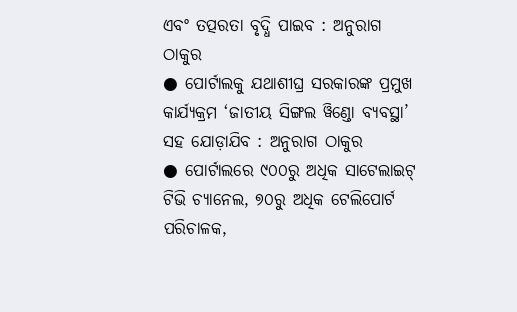ଏବଂ ତତ୍ପରତା ବୃଦ୍ଧି ପାଇବ : ଅନୁରାଗ ଠାକୁର
● ପୋର୍ଟାଲକୁ ଯଥାଶୀଘ୍ର ସରକାରଙ୍କ ପ୍ରମୁଖ କାର୍ଯ୍ୟକ୍ରମ ‘ଜାତୀୟ ସିଙ୍ଗଲ ୱିଣ୍ଡୋ ବ୍ୟବସ୍ଥା’ ସହ ଯୋଡ଼ାଯିବ : ଅନୁରାଗ ଠାକୁର
● ପୋର୍ଟାଲରେ ୯୦୦ରୁ ଅଧିକ ସାଟେଲାଇଟ୍ ଟିଭି ଚ୍ୟାନେଲ, ୭୦ରୁ ଅଧିକ ଟେଲିପୋର୍ଟ ପରିଚାଳକ,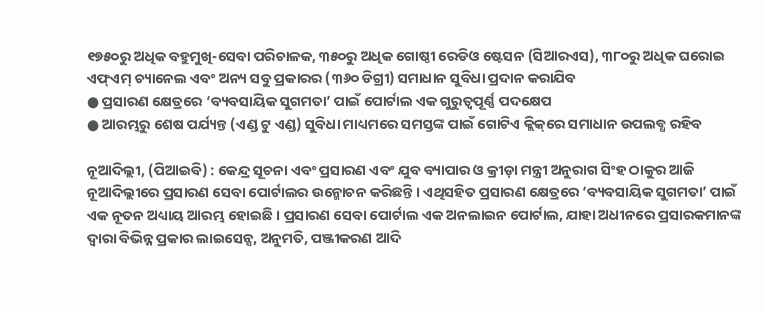୧୭୫୦ରୁ ଅଧିକ ବହୁମୁଖି-ସେବା ପରିଚାଳକ, ୩୫୦ରୁ ଅଧିକ ଗୋଷ୍ଠୀ ରେଡିଓ ଷ୍ଟେସନ (ସିଆରଏସ), ୩୮୦ରୁ ଅଧିକ ଘରୋଇ ଏଫ୍‌ଏମ୍‌ ଚ୍ୟାନେଲ ଏବଂ ଅନ୍ୟ ସବୁ ପ୍ରକାରର (୩୬୦ ଡିଗ୍ରୀ) ସମାଧାନ ସୁବିଧା ପ୍ରଦାନ କରାଯିବ
● ପ୍ରସାରଣ କ୍ଷେତ୍ରରେ ‘ବ୍ୟବସାୟିକ ସୁଗମତା’ ପାଇଁ ପୋର୍ଟାଲ ଏକ ଗୁରୁତ୍ୱପୂର୍ଣ୍ଣ ପଦକ୍ଷେପ
● ଆରମ୍ଭରୁ ଶେଷ ପର୍ଯ୍ୟନ୍ତ (ଏଣ୍ଡ ଟୁ ଏଣ୍ଡ) ସୁବିଧା ମାଧ୍ୟମରେ ସମସ୍ତଙ୍କ ପାଇଁ ଗୋଟିଏ କ୍ଲିକ୍‌ରେ ସମାଧାନ ଉପଲବ୍ଧ ରହିବ

ନୂଆଦିଲ୍ଲୀ, (ପିଆଇବି) : କେନ୍ଦ୍ର ସୂଚନା ଏବଂ ପ୍ରସାରଣ ଏବଂ ଯୁବ ବ୍ୟାପାର ଓ କ୍ରୀଡ଼ା ମନ୍ତ୍ରୀ ଅନୁରାଗ ସିଂହ ଠାକୁର ଆଜି ନୂଆଦିଲ୍ଲୀରେ ପ୍ରସାରଣ ସେବା ପୋର୍ଟାଲର ଉନ୍ମୋଚନ କରିଛନ୍ତି । ଏଥିସହିତ ପ୍ରସାରଣ କ୍ଷେତ୍ରରେ ‘ବ୍ୟବସାୟିକ ସୁଗମତା’ ପାଇଁ ଏକ ନୂତନ ଅଧ୍ୟାୟ ଆରମ୍ଭ ହୋଇଛି । ପ୍ରସାରଣ ସେବା ପୋର୍ଟାଲ ଏକ ଅନଲାଇନ ପୋର୍ଟାଲ, ଯାହା ଅଧୀନରେ ପ୍ରସାରକମାନଙ୍କ ଦ୍ବାରା ବିଭିନ୍ନ ପ୍ରକାର ଲାଇସେନ୍ସ, ଅନୁମତି, ପଞ୍ଜୀକରଣ ଆଦି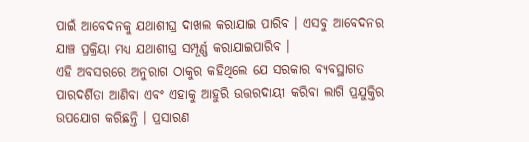ପାଇଁ ଆବେଦନକୁ ଯଥାଶୀଘ୍ର ଦାଖଲ କରାଯାଇ ପାରିବ । ଏସବୁ ଆବେଦନର ଯାଞ୍ଚ ପ୍ରକ୍ରିୟା ମଧ୍ୟ ଯଥାଶୀଘ୍ର ସମ୍ପୂର୍ଣ୍ଣ କରାଯାଇପାରିବ ।
ଏହି ଅବସରରେ ଅନୁରାଗ ଠାକୁର କହିଥିଲେ ଯେ ସରକାର ବ୍ୟବସ୍ଥାଗତ ପାରଦର୍ଶିତା ଆଣିବା ଏବଂ ଏହାକୁ ଆହୁରି ଉତ୍ତରଦାୟୀ କରିବା ଲାଗି ପ୍ରଯୁକ୍ତିର ଉପଯୋଗ କରିଛନ୍ତି । ପ୍ରସାରଣ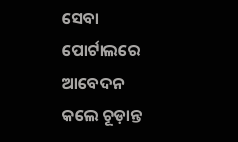ସେବା ପୋର୍ଟାଲରେ ଆବେଦନ କଲେ ଚୂଡ଼ାନ୍ତ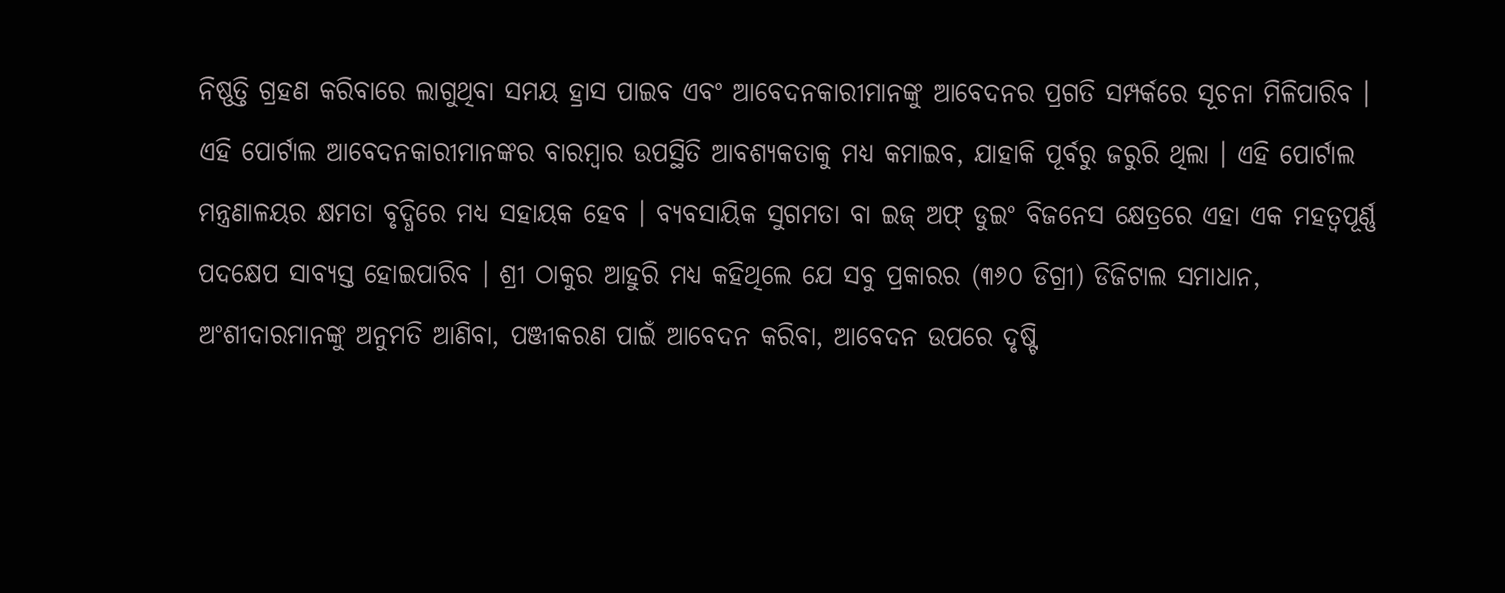ନିଷ୍ଣତ୍ତି ଗ୍ରହଣ କରିବାରେ ଲାଗୁଥିବା ସମୟ ହ୍ରାସ ପାଇବ ଏବଂ ଆବେଦନକାରୀମାନଙ୍କୁ ଆବେଦନର ପ୍ରଗତି ସମ୍ପର୍କରେ ସୂଚନା ମିଳିପାରିବ । ଏହି ପୋର୍ଟାଲ ଆବେଦନକାରୀମାନଙ୍କର ବାରମ୍ବାର ଉପସ୍ଥିତି ଆବଶ୍ୟକତାକୁ ମଧ୍ୟ କମାଇବ, ଯାହାକି ପୂର୍ବରୁ ଜରୁରି ଥିଲା । ଏହି ପୋର୍ଟାଲ ମନ୍ତ୍ରଣାଳୟର କ୍ଷମତା ବୃଦ୍ଧିରେ ମଧ୍ୟ ସହାୟକ ହେବ । ବ୍ୟବସାୟିକ ସୁଗମତା ବା ଇଜ୍ ଅଫ୍ ଡୁଇଂ ବିଜନେସ କ୍ଷେତ୍ରରେ ଏହା ଏକ ମହତ୍ବପୂର୍ଣ୍ଣ ପଦକ୍ଷେପ ସାବ୍ୟସ୍ତ ହୋଇପାରିବ । ଶ୍ରୀ ଠାକୁର ଆହୁରି ମଧ୍ୟ କହିଥିଲେ ଯେ ସବୁ ପ୍ରକାରର (୩୬୦ ଡିଗ୍ରୀ) ଡିଜିଟାଲ ସମାଧାନ, ଅଂଶୀଦାରମାନଙ୍କୁ ଅନୁମତି ଆଣିବା, ପଞ୍ଜୀକରଣ ପାଇଁ ଆବେଦନ କରିବା, ଆବେଦନ ଉପରେ ଦୃଷ୍ଟି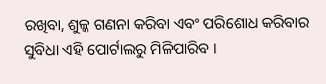ରଖିବା, ଶୁଳ୍କ ଗଣନା କରିବା ଏବଂ ପରିଶୋଧ କରିବାର ସୁବିଧା ଏହି ପୋର୍ଟାଲରୁ ମିଳିପାରିବ ।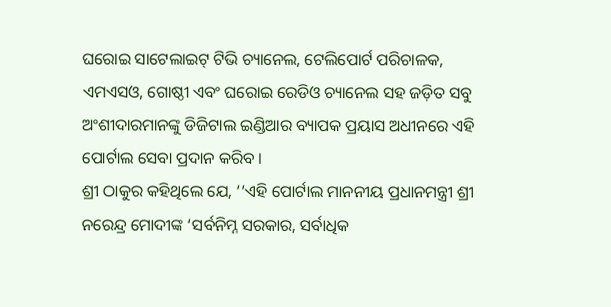ଘରୋଇ ସାଟେଲାଇଟ୍ ଟିଭି ଚ୍ୟାନେଲ, ଟେଲିପୋର୍ଟ ପରିଚାଳକ, ଏମଏସଓ, ଗୋଷ୍ଠୀ ଏବଂ ଘରୋଇ ରେଡିଓ ଚ୍ୟାନେଲ ସହ ଜଡ଼ିତ ସବୁ ଅଂଶୀଦାରମାନଙ୍କୁ ଡିଜିଟାଲ ଇଣ୍ଡିଆର ବ୍ୟାପକ ପ୍ରୟାସ ଅଧୀନରେ ଏହି ପୋର୍ଟାଲ ସେବା ପ୍ରଦାନ କରିବ ।
ଶ୍ରୀ ଠାକୁର କହିଥିଲେ ଯେ, ‘‘ଏହି ପୋର୍ଟାଲ ମାନନୀୟ ପ୍ରଧାନମନ୍ତ୍ରୀ ଶ୍ରୀ ନରେନ୍ଦ୍ର ମୋଦୀଙ୍କ ‘ସର୍ବନିମ୍ନ ସରକାର, ସର୍ବାଧିକ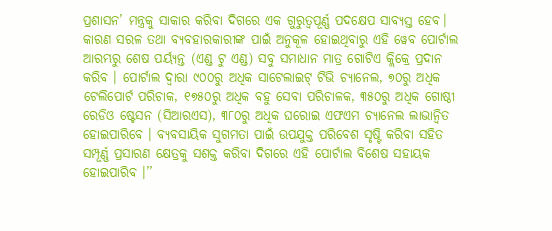ପ୍ରଶାସନ’ ମନ୍ତ୍ରକୁ ସାକାର କରିବା ଦିଗରେ ଏକ ଗୁରୁତ୍ବପୂର୍ଣ୍ଣ ପଦକ୍ଷେପ ସାବ୍ୟସ୍ତ ହେବ। କାରଣ ସରଳ ତଥା ବ୍ୟବହାରକାରୀଙ୍କ ପାଇଁ ଅନୁକୂଳ ହୋଇଥିବାରୁ ଏହି ୱେବ ପୋର୍ଟାଲ ଆରମ୍ଭରୁ ଶେଷ ପର୍ୟ୍ୟନ୍ତ (ଏଣ୍ଡ ଟୁ ଏଣ୍ଡ) ସବୁ ସମାଧାନ ମାତ୍ର ଗୋଟିଏ କ୍ଲିକ୍ରେ ପ୍ରଦାନ କରିବ । ପୋର୍ଟାଲ ଦ୍ବାରା ୯୦୦ରୁ ଅଧିକ ସାଟେଲାଇଟ୍ ଟିଭି ଚ୍ୟାନେଲ, ୭୦ରୁ ଅଧିକ ଟେଲିପୋର୍ଟ ପରିଚାକ, ୧୭୫୦ରୁ ଅଧିକ ବହୁ ସେବା ପରିଚାଳକ, ୩୫୦ରୁ ଅଧିକ ଗୋଷ୍ଠୀ ରେଡିଓ ଷ୍ଟେସନ (ସିଆରଏସ), ୩୮୦ରୁ ଅଧିକ ଘରୋଇ ଏଫଏମ ଚ୍ୟାନେଲ ଲାଭାନ୍ବିତ ହୋଇପାରିବେ । ବ୍ୟବସାୟିକ ସୁଗମତା ପାଇଁ ଉପଯୁକ୍ତ ପରିବେଶ ସୃଷ୍ଟି କରିବା ସହିତ ସମ୍ପୂର୍ଣ୍ଣ ପ୍ରସାରଣ କ୍ଷେତ୍ରକୁ ସଶକ୍ତ କରିବା ଦିଗରେ ଏହି ପୋର୍ଟାଲ ବିଶେଷ ସହାୟକ ହୋଇପାରିବ ।’’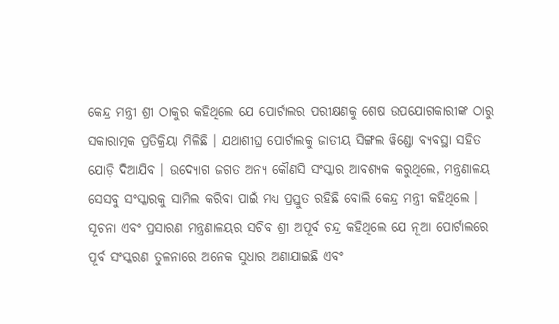କେନ୍ଦ୍ର ମନ୍ତ୍ରୀ ଶ୍ରୀ ଠାକୁର କହିଥିଲେ ଯେ ପୋର୍ଟାଲର ପରୀକ୍ଷଣକୁ ଶେଷ ଉପଯୋଗକାରୀଙ୍କ ଠାରୁ ସକାରାତ୍ମକ ପ୍ରତିକ୍ରିୟା ମିଳିଛି । ଯଥାଶୀଘ୍ର ପୋର୍ଟାଲକୁ ଜାତୀୟ ସିଙ୍ଗଲ ୱିଣ୍ଡୋ ବ୍ୟବସ୍ଥା ସହିତ ଯୋଡ଼ି ଦିଆଯିବ । ଉଦ୍ୟୋଗ ଜଗତ ଅନ୍ୟ କୌଣସି ସଂସ୍କାର ଆବଶ୍ୟକ କରୁଥିଲେ, ମନ୍ତ୍ରଣାଳୟ ସେସବୁ ସଂସ୍କାରକୁ ସାମିଲ କରିବା ପାଇଁ ମଧ୍ୟ ପ୍ରସ୍ତୁତ ରହିଛି ବୋଲି କେନ୍ଦ୍ର ମନ୍ତ୍ରୀ କହିଥିଲେ ।
ସୂଚନା ଏବଂ ପ୍ରସାରଣ ମନ୍ତ୍ରଣାଳୟର ସଚିବ ଶ୍ରୀ ଅପୂର୍ବ ଚନ୍ଦ୍ର କହିଥିଲେ ଯେ ନୂଆ ପୋର୍ଟାଲରେ ପୂର୍ବ ସଂସ୍କରଣ ତୁଳନାରେ ଅନେକ ସୁଧାର ଅଣାଯାଇଛି ଏବଂ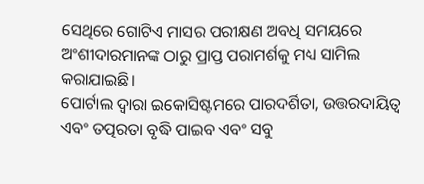ସେଥିରେ ଗୋଟିଏ ମାସର ପରୀକ୍ଷଣ ଅବଧି ସମୟରେ ଅଂଶୀଦାରମାନଙ୍କ ଠାରୁ ପ୍ରାପ୍ତ ପରାମର୍ଶକୁ ମଧ୍ୟ ସାମିଲ କରାଯାଇଛି।
ପୋର୍ଟାଲ ଦ୍ବାରା ଇକୋସିଷ୍ଟମରେ ପାରଦର୍ଶିତା, ଉତ୍ତରଦାୟିତ୍ବ ଏବଂ ତତ୍ପରତା ବୃଦ୍ଧି ପାଇବ ଏବଂ ସବୁ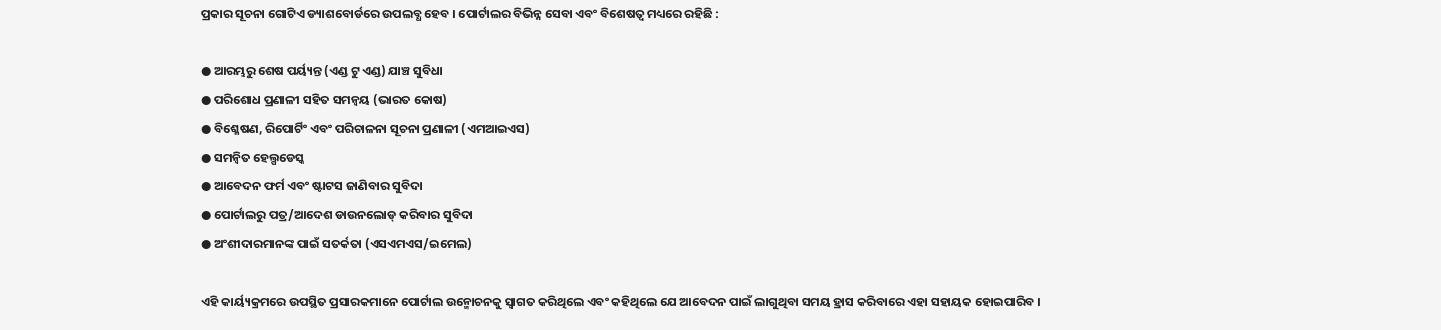ପ୍ରକାର ସୂଚନା ଗୋଟିଏ ଡ୍ୟାଶବୋର୍ଡରେ ଉପଲବ୍ଧ ହେବ । ପୋର୍ଟାଲର ବିଭିନ୍ନ ସେବା ଏବଂ ବିଶେଷତ୍ବ ମଧ୍ୟରେ ରହିଛି :

● ଆରମ୍ଭରୁ ଶେଷ ପର୍ୟ୍ୟନ୍ତ (ଏଣ୍ଡ ଟୁ ଏଣ୍ଡ) ଯାଞ୍ଚ ସୁବିଧା
● ପରିଶୋଧ ପ୍ରଣାଳୀ ସହିତ ସମନ୍ବୟ (ଭାରତ କୋଷ)
● ବିଶ୍ଳେଷଣ, ରିପୋର୍ଟିଂ ଏବଂ ପରିଚାଳନା ସୂଚନା ପ୍ରଣାଳୀ (ଏମଆଇଏସ)
● ସମନ୍ବିତ ହେଲ୍ପଡେସ୍କ
● ଆବେଦନ ଫର୍ମ ଏବଂ ଷ୍ଟାଟସ ଜାଣିବାର ସୁବିଦା
● ପୋର୍ଟାଲରୁ ପତ୍ର/ଆଦେଶ ଡାଉନଲୋଡ୍ କରିବାର ସୁବିଦା
● ଅଂଶୀଦାରମାନଙ୍କ ପାଇଁ ସତର୍କତା (ଏସଏମଏସ/ଇମେଲ)

ଏହି କାର୍ୟ୍ୟକ୍ରମରେ ଉପସ୍ଥିତ ପ୍ରସାରକମାନେ ପୋର୍ଟାଲ ଉନ୍ମୋଚନକୁ ସ୍ବାଗତ କରିଥିଲେ ଏବଂ କହିଥିଲେ ଯେ ଆବେଦନ ପାଇଁ ଲାଗୁଥିବା ସମୟ ହ୍ରାସ କରିବାରେ ଏହା ସହାୟକ ହୋଇପାରିବ ।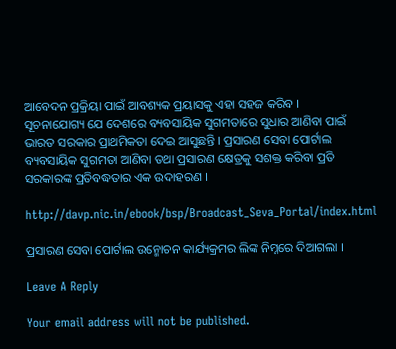ଆବେଦନ ପ୍ରକ୍ରିୟା ପାଇଁ ଆବଶ୍ୟକ ପ୍ରୟାସକୁ ଏହା ସହଜ କରିବ ।
ସୂଚନାଯୋଗ୍ୟ ଯେ ଦେଶରେ ବ୍ୟବସାୟିକ ସୁଗମତାରେ ସୁଧାର ଆଣିବା ପାଇଁ ଭାରତ ସରକାର ପ୍ରାଥମିକତା ଦେଇ ଆସୁଛନ୍ତି । ପ୍ରସାରଣ ସେବା ପୋର୍ଟାଲ ବ୍ୟବସାୟିକ ସୁଗମତା ଆଣିବା ତଥା ପ୍ରସାରଣ କ୍ଷେତ୍ରକୁ ସଶକ୍ତ କରିବା ପ୍ରତି ସରକାରଙ୍କ ପ୍ରତିବଦ୍ଧତାର ଏକ ଉଦାହରଣ ।

http://davp.nic.in/ebook/bsp/Broadcast_Seva_Portal/index.html

ପ୍ରସାରଣ ସେବା ପୋର୍ଟାଲ ଉନ୍ମୋଚନ କାର୍ଯ୍ୟକ୍ରମର ଲିଙ୍କ ନିମ୍ନରେ ଦିଆଗଲା ।

Leave A Reply

Your email address will not be published.